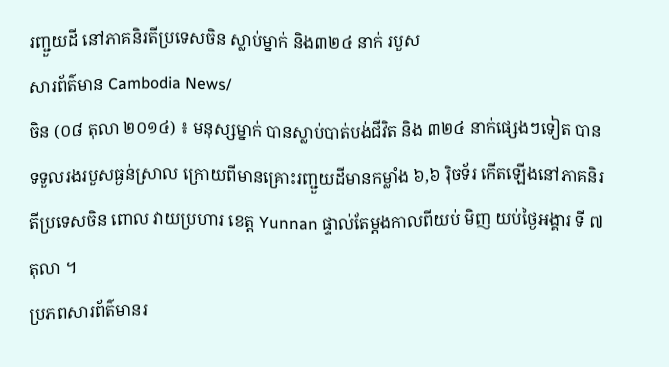រញ្ជួយដី នៅភាគនិរតីប្រទេសចិន ស្លាប់ម្នាក់ និង៣២៤ នាក់ របួស
សារព័ត៌មាន Cambodia News/
ចិន (០៨ តុលា ២០១៤) ៖ មនុស្សម្នាក់ បានស្លាប់បាត់បង់ជីវិត និង ៣២៤ នាក់ផ្សេងៗទៀត បានទទួលរងរបួសធ្ងន់ស្រាល ក្រោយពីមានគ្រោះរញ្ជួយដីមានកម្លាំង ៦,៦ រ៉ិចទ័រ កើតឡើងនៅភាគនិរតីប្រទេសចិន ពោល វាយប្រហារ ខេត្ត Yunnan ផ្ទាល់តែម្តងកាលពីយប់ មិញ យប់ថ្ងៃអង្គារ ទី ៧ តុលា ។
ប្រភពសារព័ត៌មានរ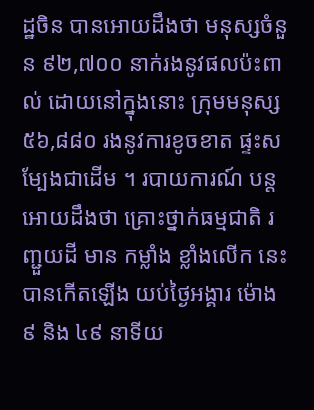ដ្ឋចិន បានអោយដឹងថា មនុស្សចំនួន ៩២,៧០០ នាក់រងនូវផលប៉ះពាល់ ដោយនៅក្នុងនោះ ក្រុមមនុស្ស ៥៦,៨៨០ រងនូវការខូចខាត ផ្ទះសម្បែងជាដើម ។ របាយការណ៍ បន្តអោយដឹងថា គ្រោះថ្នាក់ធម្មជាតិ រញ្ជួយដី មាន កម្លាំង ខ្លាំងលើក នេះបានកើតឡើង យប់ថ្ងៃអង្គារ ម៉ោង ៩ និង ៤៩ នាទីយ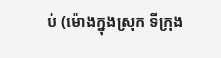ប់ (ម៉ោងក្នុងស្រុក ទីក្រុង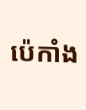ប៉េកាំង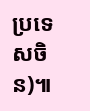ប្រទេសចិន)៕